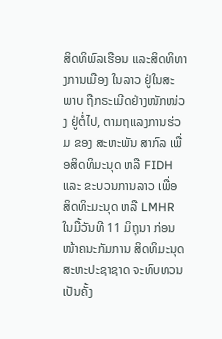ສິດທິພົລເຮືອນ ແລະສິດທິທາງການເມືອງ ໃນລາວ ຢູ່ໃນສະພາບ ຖືກຣະເມີດຢ່າງໜັກໜ່ວງ ຢູ່ຕໍ່ໄປ, ຕາມຖແລງການຮ່ວມ ຂອງ ສະຫະພັນ ສາກົລ ເພື່ອສິດທິມະນຸດ ຫລື FIDH ແລະ ຂະບວນການລາວ ເພື່ອ ສິດທິະມະນຸດ ຫລື LMHR ໃນມື້ວັນທີ 11 ມິຖຸນາ ກ່ອນໜ້າຄນະກັມການ ສິດທິມະນຸດ ສະຫະປະຊາຊາດ ຈະທົບທວນເປັນຄັ້ງ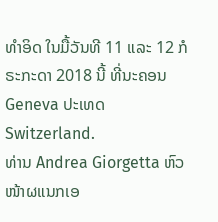ທໍາອິດ ໃນມື້ວັນທີ 11 ແລະ 12 ກໍຣະກະດາ 2018 ນີ້ ທີ່ນະຄອນ Geneva ປະເທດ Switzerland.
ທ່ານ Andrea Giorgetta ຫົວໜ້າຜແນກເອ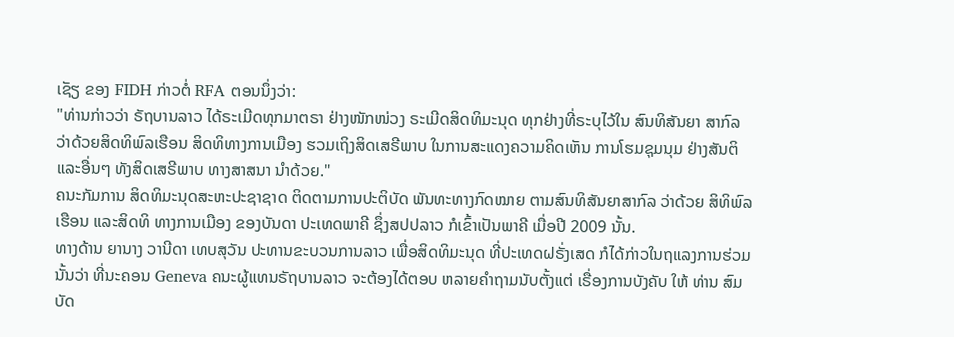ເຊັຽ ຂອງ FIDH ກ່າວຕໍ່ RFA ຕອນນຶ່ງວ່າ:
"ທ່ານກ່າວວ່າ ຣັຖບານລາວ ໄດ້ຣະເມີດທຸກມາຕຣາ ຢ່າງໜັກໜ່ວງ ຣະເມີດສິດທິມະນຸດ ທຸກຢ່າງທີ່ຣະບຸໄວ້ໃນ ສົນທິສັນຍາ ສາກົລ ວ່າດ້ວຍສິດທິພົລເຮືອນ ສິດທິທາງການເມືອງ ຮວມເຖິງສິດເສຣີພາບ ໃນການສະແດງຄວາມຄິດເຫັນ ການໂຮມຊຸມນຸມ ຢ່າງສັນຕິ ແລະອື່ນໆ ທັງສິດເສຣີພາບ ທາງສາສນາ ນໍາດ້ວຍ."
ຄນະກັມການ ສິດທິມະນຸດສະຫະປະຊາຊາດ ຕິດຕາມການປະຕິບັດ ພັນທະທາງກົດໝາຍ ຕາມສົນທິສັນຍາສາກົລ ວ່າດ້ວຍ ສິທິພົລເຮືອນ ແລະສິດທິ ທາງການເມືອງ ຂອງບັນດາ ປະເທດພາຄີ ຊຶ່ງສປປລາວ ກໍເຂົ້າເປັນພາຄີ ເມື່ອປີ 2009 ນັ້ນ.
ທາງດ້ານ ຍານາງ ວານີດາ ເທບສຸວັນ ປະທານຂະບວນການລາວ ເພື່ອສິດທິມະນຸດ ທີ່ປະເທດຝຣັ່ງເສດ ກໍໄດ້ກ່າວໃນຖແລງການຮ່ວມ ນັ້ນວ່າ ທີ່ນະຄອນ Geneva ຄນະຜູ້ແທນຣັຖບານລາວ ຈະຕ້ອງໄດ້ຕອບ ຫລາຍຄໍາຖາມນັບຕັ້ງແຕ່ ເຣື່ອງການບັງຄັບ ໃຫ້ ທ່ານ ສົມບັດ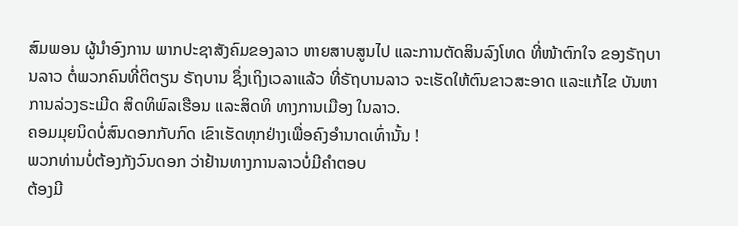ສົມພອນ ຜູ້ນໍາອົງການ ພາກປະຊາສັງຄົມຂອງລາວ ຫາຍສາບສູນໄປ ແລະການຕັດສິນລົງໂທດ ທີ່ໜ້າຕົກໃຈ ຂອງຣັຖບານລາວ ຕໍ່ພວກຄົນທີ່ຕິຕຽນ ຣັຖບານ ຊຶ່ງເຖິງເວລາແລ້ວ ທີ່ຣັຖບານລາວ ຈະເຮັດໃຫ້ຕົນຂາວສະອາດ ແລະແກ້ໄຂ ບັນຫາ ການລ່ວງຣະເມີດ ສິດທິພົລເຮືອນ ແລະສິດທິ ທາງການເມືອງ ໃນລາວ.
ຄອມມຸຍນິດບໍ່ສົນດອກກັບກົດ ເຂົາເຮັດທຸກຢ່າງເພື່ອຄົງອຳນາດເທົ່ານັ້ນ !
ພວກທ່ານບໍ່ຕ້ອງກັງວົນດອກ ວ່າຢ້ານທາງການລາວບໍ່ມີຄຳຕອບ
ຕ້ອງມີ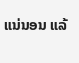ແນ່ນອນ ແລ້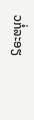ວກໍ່ລະອຽ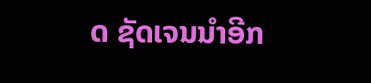ດ ຊັດເຈນນຳອີກ